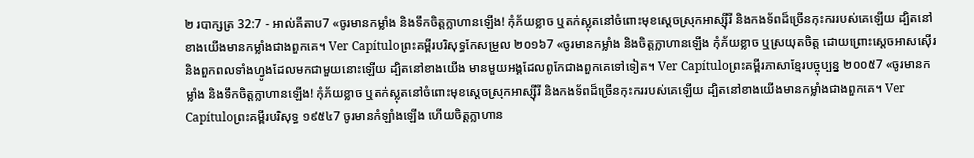២ របាក្សត្រ 32:7 - អាល់គីតាប7 «ចូរមានកម្លាំង និងទឹកចិត្តក្លាហានឡើង! កុំភ័យខ្លាច ឬតក់ស្លុតនៅចំពោះមុខស្តេចស្រុកអាស្ស៊ីរី និងកងទ័ពដ៏ច្រើនកុះកររបស់គេឡើយ ដ្បិតនៅខាងយើងមានកម្លាំងជាងពួកគេ។ Ver Capítuloព្រះគម្ពីរបរិសុទ្ធកែសម្រួល ២០១៦7 «ចូរមានកម្លាំង និងចិត្តក្លាហានឡើង កុំភ័យខ្លាច ឬស្រយុតចិត្ត ដោយព្រោះស្តេចអាសស៊ើរ និងពួកពលទាំងហ្វូងដែលមកជាមួយនោះឡើយ ដ្បិតនៅខាងយើង មានមួយអង្គដែលពូកែជាងពួកគេទៅទៀត។ Ver Capítuloព្រះគម្ពីរភាសាខ្មែរបច្ចុប្បន្ន ២០០៥7 «ចូរមានកម្លាំង និងទឹកចិត្តក្លាហានឡើង! កុំភ័យខ្លាច ឬតក់ស្លុតនៅចំពោះមុខស្ដេចស្រុកអាស្ស៊ីរី និងកងទ័ពដ៏ច្រើនកុះកររបស់គេឡើយ ដ្បិតនៅខាងយើងមានកម្លាំងជាងពួកគេ។ Ver Capítuloព្រះគម្ពីរបរិសុទ្ធ ១៩៥៤7 ចូរមានកំឡាំងឡើង ហើយចិត្តក្លាហាន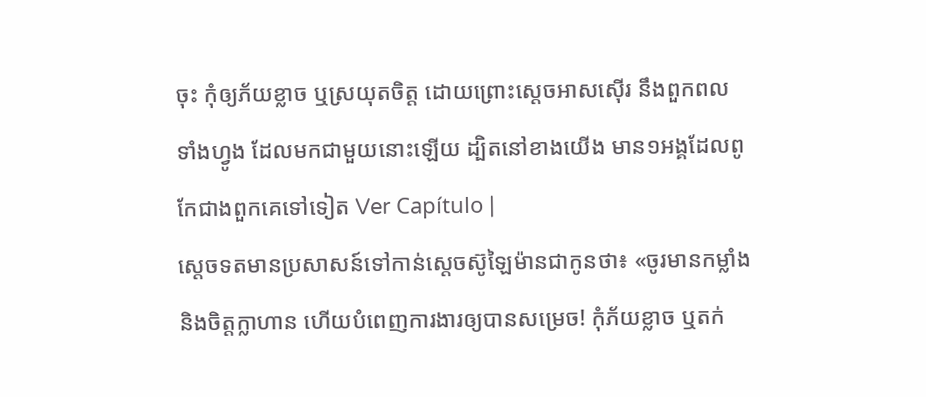ចុះ កុំឲ្យភ័យខ្លាច ឬស្រយុតចិត្ត ដោយព្រោះស្តេចអាសស៊ើរ នឹងពួកពលទាំងហ្វូង ដែលមកជាមួយនោះឡើយ ដ្បិតនៅខាងយើង មាន១អង្គដែលពូកែជាងពួកគេទៅទៀត Ver Capítulo |
ស្តេចទតមានប្រសាសន៍ទៅកាន់ស្តេចស៊ូឡៃម៉ានជាកូនថា៖ «ចូរមានកម្លាំង និងចិត្តក្លាហាន ហើយបំពេញការងារឲ្យបានសម្រេច! កុំភ័យខ្លាច ឬតក់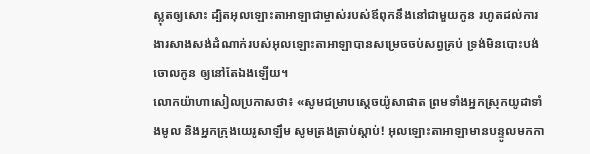ស្លុតឲ្យសោះ ដ្បិតអុលឡោះតាអាឡាជាម្ចាស់របស់ឪពុកនឹងនៅជាមួយកូន រហូតដល់ការងារសាងសង់ដំណាក់របស់អុលឡោះតាអាឡាបានសម្រេចចប់សព្វគ្រប់ ទ្រង់មិនបោះបង់ចោលកូន ឲ្យនៅតែឯងឡើយ។
លោកយ៉ាហាសៀលប្រកាសថា៖ «សូមជម្រាបស្តេចយ៉ូសាផាត ព្រមទាំងអ្នកស្រុកយូដាទាំងមូល និងអ្នកក្រុងយេរូសាឡឹម សូមត្រងត្រាប់ស្តាប់! អុលឡោះតាអាឡាមានបន្ទូលមកកា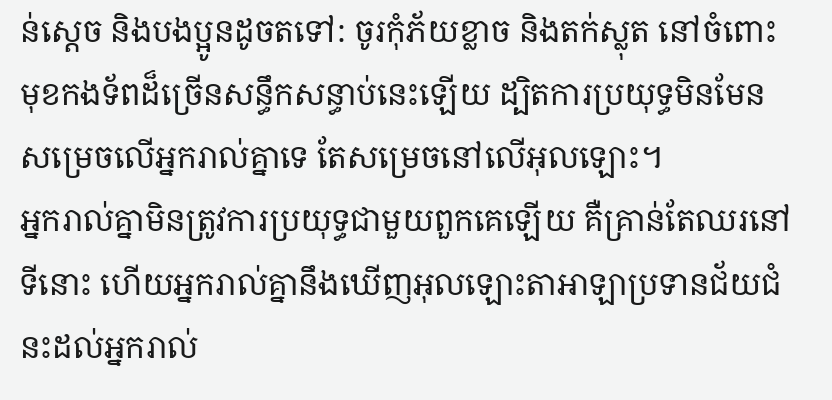ន់ស្តេច និងបងប្អូនដូចតទៅ: ចូរកុំភ័យខ្លាច និងតក់ស្លុត នៅចំពោះមុខកងទ័ពដ៏ច្រើនសន្ធឹកសន្ធាប់នេះឡើយ ដ្បិតការប្រយុទ្ធមិនមែនសម្រេចលើអ្នករាល់គ្នាទេ តែសម្រេចនៅលើអុលឡោះ។
អ្នករាល់គ្នាមិនត្រូវការប្រយុទ្ធជាមួយពួកគេឡើយ គឺគ្រាន់តែឈរនៅទីនោះ ហើយអ្នករាល់គ្នានឹងឃើញអុលឡោះតាអាឡាប្រទានជ័យជំនះដល់អ្នករាល់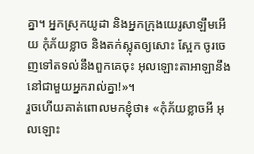គ្នា។ អ្នកស្រុកយូដា និងអ្នកក្រុងយេរូសាឡឹមអើយ កុំភ័យខ្លាច និងតក់ស្លុតឲ្យសោះ ស្អែក ចូរចេញទៅតទល់នឹងពួកគេចុះ អុលឡោះតាអាឡានឹងនៅជាមួយអ្នករាល់គ្នា!»។
រួចហើយគាត់ពោលមកខ្ញុំថា៖ «កុំភ័យខ្លាចអី អុលឡោះ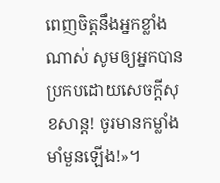ពេញចិត្តនឹងអ្នកខ្លាំងណាស់ សូមឲ្យអ្នកបានប្រកបដោយសេចក្ដីសុខសាន្ត! ចូរមានកម្លាំងមាំមួនឡើង!»។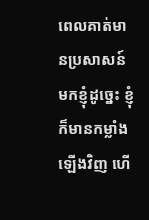ពេលគាត់មានប្រសាសន៍មកខ្ញុំដូច្នេះ ខ្ញុំក៏មានកម្លាំងឡើងវិញ ហើ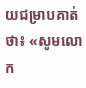យជម្រាបគាត់ថា៖ «សូមលោក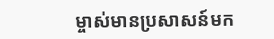ម្ចាស់មានប្រសាសន៍មក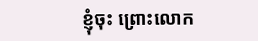ខ្ញុំចុះ ព្រោះលោក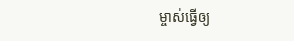ម្ចាស់ធ្វើឲ្យ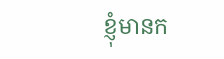ខ្ញុំមានក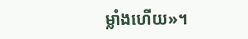ម្លាំងហើយ»។